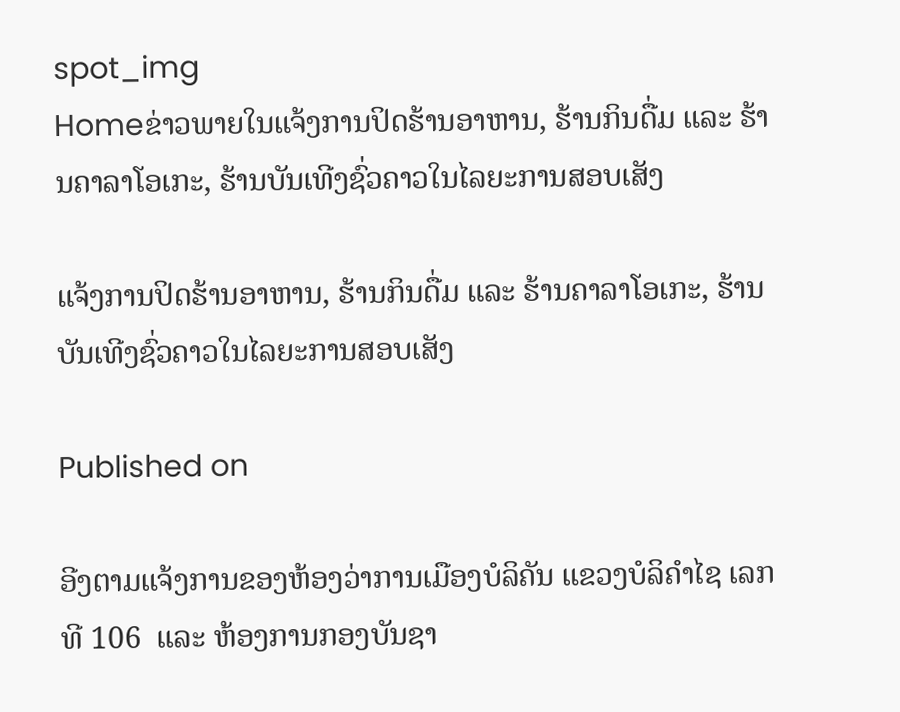spot_img
Homeຂ່າວພາຍໃນແຈ້ງການປິດຮ້ານອາຫານ, ຮ້ານກິນດື່ມ ແລະ ຮ້ານຄາລາໂອເກະ, ຮ້ານບັນເທີງຊົ່ວຄາວໃນໄລຍະການສອບເສັງ

ແຈ້ງການປິດຮ້ານອາຫານ, ຮ້ານກິນດື່ມ ແລະ ຮ້ານຄາລາໂອເກະ, ຮ້ານບັນເທີງຊົ່ວຄາວໃນໄລຍະການສອບເສັງ

Published on

ອີງຕາມແຈ້ງການຂອງຫ້ອງວ່າການເມືອງບໍລິຄັນ ແຂວງບໍລິຄຳໄຊ ເລກທີ 106  ແລະ ຫ້ອງການກອງບັນຊາ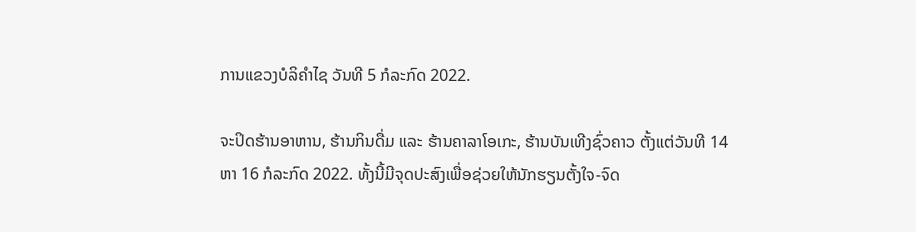ການແຂວງບໍລິຄຳໄຊ ວັນທີ 5 ກໍລະກົດ 2022.

ຈະປິດຮ້ານອາຫານ, ຮ້ານກິນດື່ມ ແລະ ຮ້ານຄາລາໂອເກະ, ຮ້ານບັນເທີງຊົ່ວຄາວ ຕັ້ງແຕ່ວັນທີ 14 ຫາ 16 ກໍລະກົດ 2022. ທັ້ງນີ້ມີຈຸດປະສົງເພື່ອຊ່ວຍໃຫ້ນັກຮຽນຕັ້ງໃຈ-ຈົດ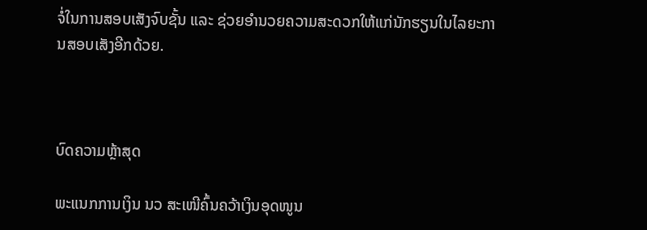ຈໍ່ໃນການສອບເສັງຈົບຊັ້ນ ແລະ ຊ່ວຍອຳນວຍຄວາມສະດວກໃຫ້ແກ່ນັກຮຽນໃນໄລຍະການສອບເສັງອີກດ້ວຍ.



ບົດຄວາມຫຼ້າສຸດ

ພະແນກການເງິນ ນວ ສະເໜີຄົ້ນຄວ້າເງິນອຸດໜູນ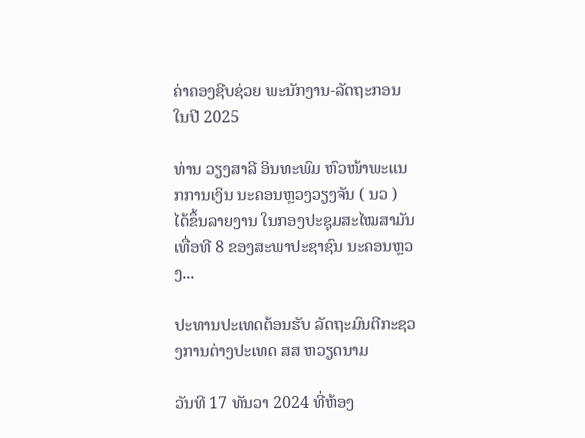ຄ່າຄອງຊີບຊ່ວຍ ພະນັກງານ-ລັດຖະກອນໃນປີ 2025

ທ່ານ ວຽງສາລີ ອິນທະພົມ ຫົວໜ້າພະແນກການເງິນ ນະຄອນຫຼວງວຽງຈັນ ( ນວ ) ໄດ້ຂຶ້ນລາຍງານ ໃນກອງປະຊຸມສະໄໝສາມັນ ເທື່ອທີ 8 ຂອງສະພາປະຊາຊົນ ນະຄອນຫຼວງ...

ປະທານປະເທດຕ້ອນຮັບ ລັດຖະມົນຕີກະຊວງການຕ່າງປະເທດ ສສ ຫວຽດນາມ

ວັນທີ 17 ທັນວາ 2024 ທີ່ຫ້ອງ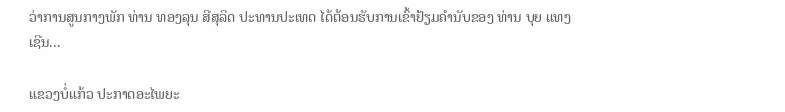ວ່າການສູນກາງພັກ ທ່ານ ທອງລຸນ ສີສຸລິດ ປະທານປະເທດ ໄດ້ຕ້ອນຮັບການເຂົ້າຢ້ຽມຄຳນັບຂອງ ທ່ານ ບຸຍ ແທງ ເຊີນ...

ແຂວງບໍ່ແກ້ວ ປະກາດອະໄພຍະ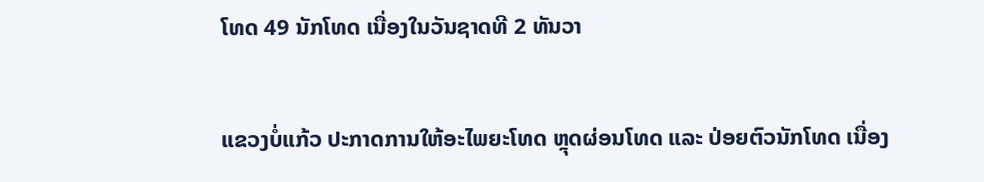ໂທດ 49 ນັກໂທດ ເນື່ອງໃນວັນຊາດທີ 2 ທັນວາ

ແຂວງບໍ່ແກ້ວ ປະກາດການໃຫ້ອະໄພຍະໂທດ ຫຼຸດຜ່ອນໂທດ ແລະ ປ່ອຍຕົວນັກໂທດ ເນື່ອງ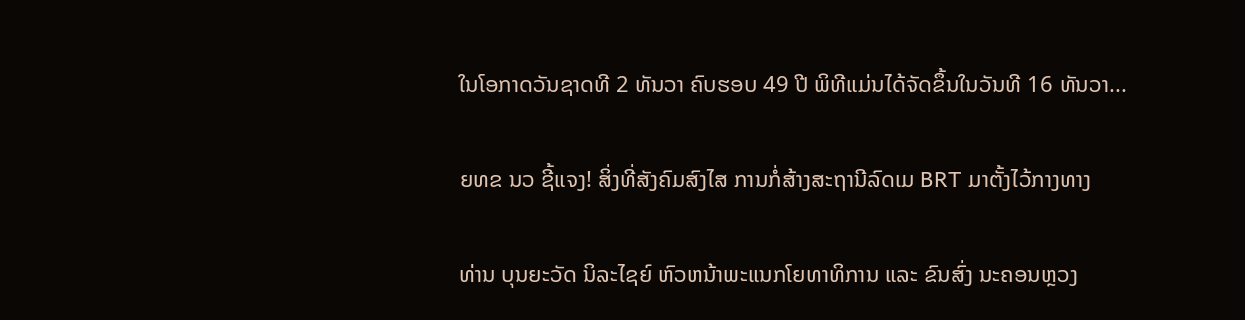ໃນໂອກາດວັນຊາດທີ 2 ທັນວາ ຄົບຮອບ 49 ປີ ພິທີແມ່ນໄດ້ຈັດຂຶ້ນໃນວັນທີ 16 ທັນວາ...

ຍທຂ ນວ ຊີ້ແຈງ! ສິ່ງທີ່ສັງຄົມສົງໄສ ການກໍ່ສ້າງສະຖານີລົດເມ BRT ມາຕັ້ງໄວ້ກາງທາງ

ທ່ານ ບຸນຍະວັດ ນິລະໄຊຍ໌ ຫົວຫນ້າພະແນກໂຍທາທິການ ແລະ ຂົນສົ່ງ ນະຄອນຫຼວງ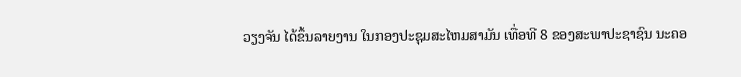ວຽງຈັນ ໄດ້ຂຶ້ນລາຍງານ ໃນກອງປະຊຸມສະໄຫມສາມັນ ເທື່ອທີ 8 ຂອງສະພາປະຊາຊົນ ນະຄອ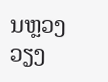ນຫຼວງວຽງ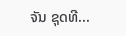ຈັນ ຊຸດທີ...